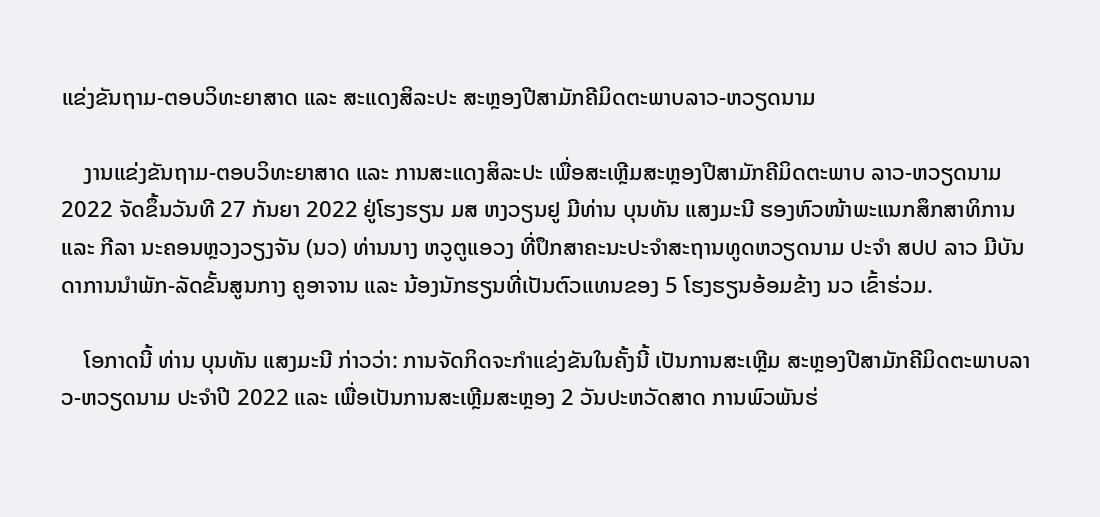ແຂ່ງຂັນຖາມ-ຕອບວິທະຍາສາດ ແລະ ສະແດງສິລະປະ ສະຫຼອງປີສາມັກຄີມິດຕະພາບລາວ-ຫວຽດນາມ

    ງານແຂ່ງຂັນຖາມ-ຕອບວິທະຍາສາດ ແລະ ການສະແດງສິລະປະ ເພື່ອສະເຫຼີມສະຫຼອງປີສາມັກຄີມິດຕະພາບ ລາວ-ຫວຽດນາມ 2022 ຈັດຂຶ້ນວັນທີ 27 ກັນຍາ 2022 ຢູ່ໂຮງຮຽນ ມສ ຫງວຽນຢູ ມີທ່ານ ບຸນທັນ ແສງມະນີ ຮອງຫົວໜ້າພະແນກສຶກສາທິການ ແລະ ກີລາ ນະຄອນຫຼວງວຽງຈັນ (ນວ) ທ່ານນາງ ຫວູຕູແອວງ ທີ່ປຶກສາຄະນະປະຈໍາສະຖານທູດຫວຽດນາມ ປະຈໍາ ສປປ ລາວ ມີບັນດາການນໍາພັກ-ລັດຂັ້ນສູນກາງ ຄູອາຈານ ແລະ ນ້ອງນັກຮຽນທີ່ເປັນຕົວແທນຂອງ 5 ໂຮງຮຽນອ້ອມຂ້າງ ນວ ເຂົ້າຮ່ວມ.

    ໂອກາດນີ້ ທ່ານ ບຸນທັນ ແສງມະນີ ກ່າວວ່າ: ການຈັດກິດຈະກໍາແຂ່ງຂັນໃນຄັ້ງນີ້ ເປັນການສະເຫຼີມ ສະຫຼອງປີສາມັກຄີມິດຕະພາບລາວ-ຫວຽດນາມ ປະຈໍາປີ 2022 ແລະ ເພື່ອເປັນການສະເຫຼີມສະຫຼອງ 2 ວັນປະຫວັດສາດ ການພົວພັນຮ່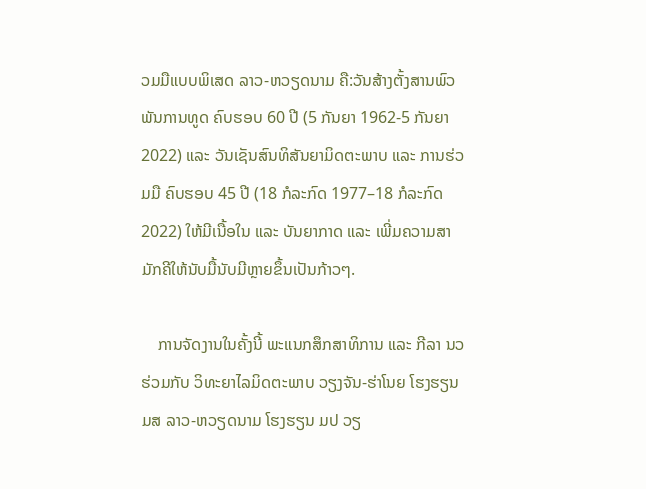ວມມືແບບພິເສດ ລາວ-ຫວຽດນາມ ຄື:ວັນສ້າງຕັ້ງສານພົວພັນການທູດ ຄົບຮອບ 60 ປີ (5 ກັນຍາ 1962-5 ກັນຍາ 2022) ແລະ ວັນເຊັນສົນທິສັນຍາມິດຕະພາບ ແລະ ການຮ່ວມມື ຄົບຮອບ 45 ປີ (18 ກໍລະກົດ 1977–18 ກໍລະກົດ 2022) ໃຫ້ມີເນື້ອໃນ ແລະ ບັນຍາກາດ ແລະ ເພີ່ມຄວາມສາມັກຄີໃຫ້ນັບມື້ນັບມີຫຼາຍຂຶ້ນເປັນກ້າວໆ.

    ການຈັດງານໃນຄັ້ງນີ້ ພະແນກສຶກສາທິການ ແລະ ກີລາ ນວ ຮ່ວມກັບ ວິທະຍາໄລມິດຕະພາບ ວຽງຈັນ-ຮ່າໂນຍ ໂຮງຮຽນ ມສ ລາວ-ຫວຽດນາມ ໂຮງຮຽນ ມປ ວຽ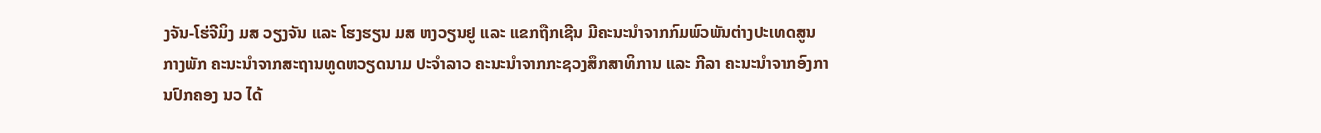ງຈັນ-ໂຮ່ຈີມິງ ມສ ວຽງຈັນ ແລະ ໂຮງຮຽນ ມສ ຫງວຽນຢູ ແລະ ແຂກຖືກເຊີນ ມີຄະນະນໍາຈາກກົມພົວພັນຕ່າງປະເທດສູນກາງພັກ ຄະນະນໍາຈາກສະຖານທູດຫວຽດນາມ ປະຈໍາລາວ ຄະນະນໍາຈາກກະຊວງສຶກສາທິການ ແລະ ກີລາ ຄະນະນໍາຈາກອົງການປົກຄອງ ນວ ໄດ້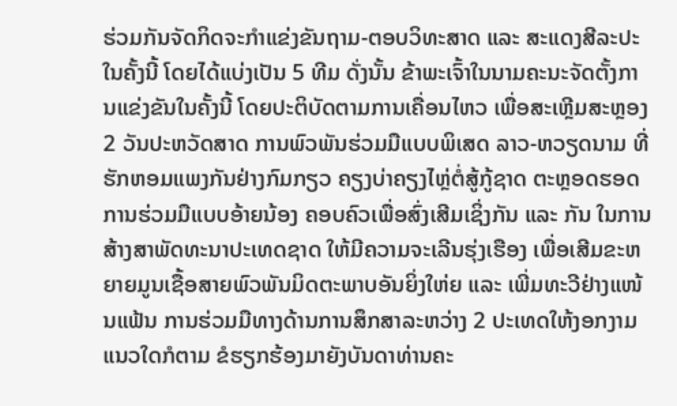ຮ່ວມກັນຈັດກິດຈະກໍາແຂ່ງຂັນຖາມ-ຕອບວິທະສາດ ແລະ ສະແດງສີລະປະໃນຄັ້ງນີ້ ໂດຍໄດ້ແບ່ງເປັນ 5 ທີມ ດັ່ງນັ້ນ ຂ້າພະເຈົ້າໃນນາມຄະນະຈັດຕັ້ງການແຂ່ງຂັນໃນຄັ້ງນີ້ ໂດຍປະຕິບັດຕາມການເຄື່ອນໄຫວ ເພື່ອສະເຫຼີມສະຫຼອງ 2 ວັນປະຫວັດສາດ ການພົວພັນຮ່ວມມືແບບພິເສດ ລາວ-ຫວຽດນາມ ທີ່ຮັກຫອມແພງກັນຢ່າງກົມກຽວ ຄຽງບ່າຄຽງໄຫຼ່ຕໍ່ສູ້ກູ້ຊາດ ຕະຫຼອດຮອດການຮ່ວມມືແບບອ້າຍນ້ອງ ຄອບຄົວເພື່ອສົ່ງເສີມເຊິ່ງກັນ ແລະ ກັນ ໃນການສ້າງສາພັດທະນາປະເທດຊາດ ໃຫ້ມີຄວາມຈະເລີນຮຸ່ງເຮືອງ ເພື່ອເສີມຂະຫຍາຍມູນເຊື້ອສາຍພົວພັນມິດຕະພາບອັນຍິ່ງໃຫ່ຍ ແລະ ເພີ່ມທະວີຢ່າງແໜ້ນແຟ້ນ ການຮ່ວມມືທາງດ້ານການສຶກສາລະຫວ່າງ 2 ປະເທດໃຫ້ງອກງາມ ແນວໃດກໍຕາມ ຂໍຮຽກຮ້ອງມາຍັງບັນດາທ່ານຄະ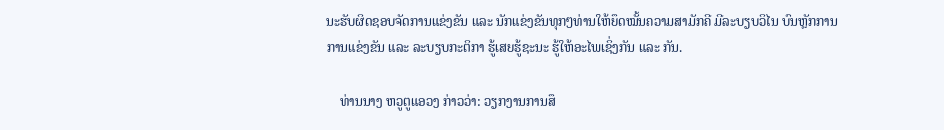ນະຮັບຜິດຊອບຈັດການແຂ່ງຂັນ ແລະ ນັກແຂ່ງຂັນທຸກໆທ່ານໃຫ້ຍຶດໝັ້ນຄວາມສາມັກຄີ ມີລະບຽບວິໄນ ບົນຫຼັກການ ການແຂ່ງຂັນ ແລະ ລະບຽບກະຕິກາ ຮູ້ເສຍຮູ້ຊະນະ ຮູ້ໃຫ້ອະໄພເຊິ່ງກັນ ແລະ ກັນ.

    ທ່ານນາງ ຫວູຕູແອວງ ກ່າວວ່າ: ວຽກງານການສຶ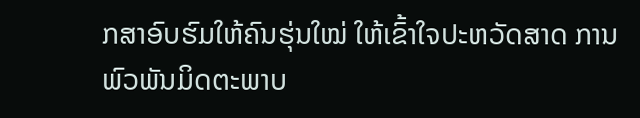ກສາອົບຮົມໃຫ້ຄົນຮຸ່ນໃໝ່ ໃຫ້ເຂົ້າໃຈປະຫວັດສາດ ການພົວພັນມິດຕະພາບ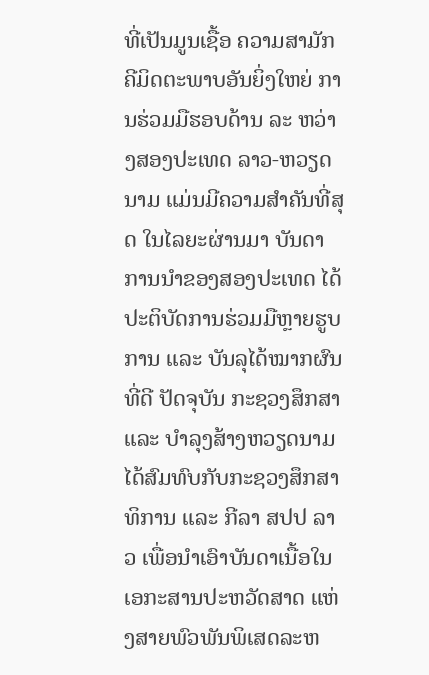ທີ່ເປັນມູນເຊື້ອ ຄວາມສາມັກຄີມິດຕະພາບອັນຍິ່ງໃຫຍ່ ການຮ່ວມມືຮອບດ້ານ ລະ ຫວ່າງສອງປະເທດ ລາວ-ຫວຽດນາມ ແມ່ນມີຄວາມສໍາຄັນທີ່ສຸດ ໃນໄລຍະຜ່ານມາ ບັນດາການນໍາຂອງສອງປະເທດ ໄດ້ປະຕິບັດການຮ່ວມມືຫຼາຍຮູບການ ແລະ ບັນລຸໄດ້ໝາກຜົນທີ່ດີ ປັດຈຸບັນ ກະຊວງສຶກສາ ແລະ ບໍາລຸງສ້າງຫວຽດນາມ ໄດ້ສົມທົບກັບກະຊວງສຶກສາທິການ ແລະ ກີລາ ສປປ ລາວ ເພື່ອນໍາເອົາບັນດາເນື້ອໃນເອກະສານປະຫວັດສາດ ແຫ່ງສາຍພົວພັນພິເສດລະຫ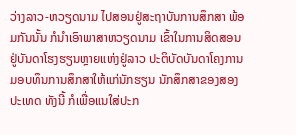ວ່າງລາວ-ຫວຽດນາມ ໄປສອນຢູ່ສະຖາບັນການສຶກສາ ພ້ອມກັນນັ້ນ ກໍນໍາເອົາພາສາຫວຽດນາມ ເຂົ້າໃນການສິດສອນຢູ່ບັນດາໂຮງຮຽນຫຼາຍແຫ່ງຢູ່ລາວ ປະຕິບັດບັນດາໂຄງການມອບທຶນການສຶກສາໃຫ້ແກ່ນັກຮຽນ ນັກສຶກສາຂອງສອງປະເທດ ທັງນີ້ ກໍເພື່ອແນໃສ່ປະກ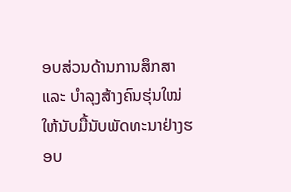ອບສ່ວນດ້ານການສຶກສາ ແລະ ບໍາລຸງສ້າງຄົນຮຸ່ນໃໝ່ໃຫ້ນັບມື້ນັບພັດທະນາຢ່າງຮອບ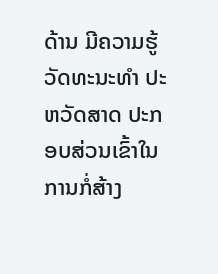ດ້ານ ມີຄວາມຮູ້ວັດທະນະທໍາ ປະຫວັດສາດ ປະກອບສ່ວນເຂົ້າໃນການກໍ່ສ້າງ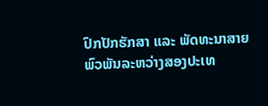ປົກປັກຮັກສາ ແລະ ພັດທະນາສາຍພົວພັນລະຫວ່າງສອງປະເທ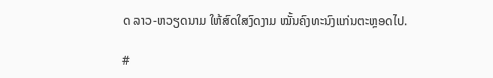ດ ລາວ-ຫວຽດນາມ ໃຫ້ສົດໃສງົດງາມ ໝັ້ນຄົງທະນົງແກ່ນຕະຫຼອດໄປ.

#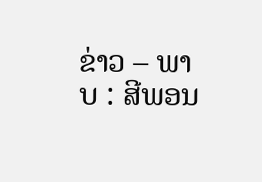ຂ່າວ – ພາບ : ສີພອນ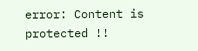error: Content is protected !!